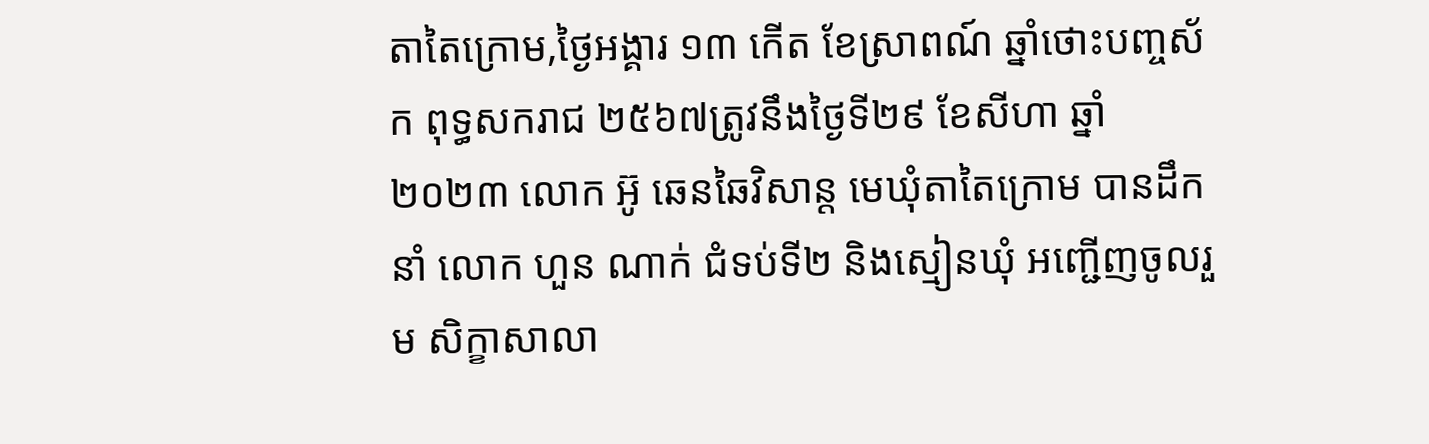តាតៃក្រោម,ថ្ងៃអង្គារ ១៣ កើត ខែស្រាពណ៍ ឆ្នាំថោះបញ្ចស័ក ពុទ្ធសករាជ ២៥៦៧ត្រូវនឹងថ្ងៃទី២៩ ខែសីហា ឆ្នាំ២០២៣ លោក អ៊ូ ឆេនឆៃវិសាន្ដ មេឃុំតាតៃក្រោម បានដឹកនាំ លោក ហួន ណាក់ ជំទប់ទី២ និងស្មៀនឃុំ អញ្ជើញចូលរួម សិក្ខាសាលា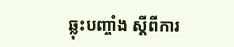ឆ្លុះបញ្ចាំង ស្ដីពីការ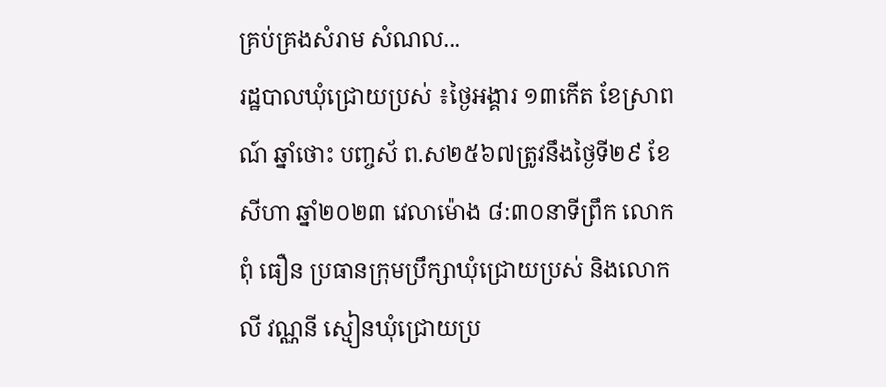គ្រប់គ្រងសំរាម សំណល...
រដ្ឋបាលឃុំជ្រោយប្រស់ ៖ថ្ងៃអង្គារ ១៣កើត ខែស្រាពណ៍ ឆ្នាំថោះ បញ្ចស័ ព.ស២៥៦៧ត្រូវនឹងថ្ងៃទី២៩ ខែសីហា ឆ្នាំ២០២៣ វេលាម៉ោង ៨:៣០នាទីព្រឹក លោក ពុំ ធឿន ប្រធានក្រុមប្រឹក្សាឃុំជ្រោយប្រស់ និងលោក លី វណ្ណនី ស្មៀនឃុំជ្រោយប្រ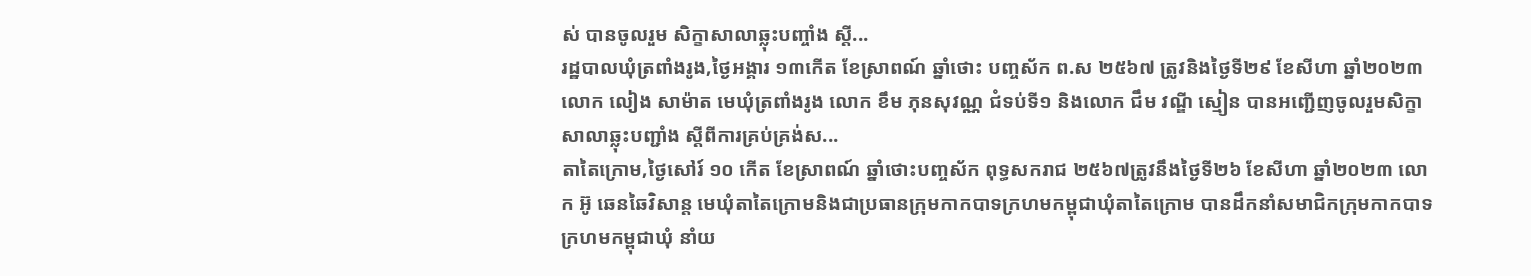ស់ បានចូលរួម សិក្ខាសាលាឆ្លុះបញ្ចាំង ស្តី...
រដ្ឋបាលឃុំត្រពាំងរូង,ថ្ងៃអង្គារ ១៣កើត ខែស្រាពណ៍ ឆ្នាំថោះ បញ្ចស័ក ព.ស ២៥៦៧ ត្រូវនិងថ្ងៃទី២៩ ខែសីហា ឆ្នាំ២០២៣ លោក លៀង សាម៉ាត មេឃុំត្រពាំងរូង លោក ខឹម ភុនសុវណ្ណ ជំទប់ទី១ និងលោក ជឹម វណ្ឌី ស្មៀន បានអញ្ជើញចូលរួមសិក្ខាសាលាឆ្លុះបញ្ជាំង ស្ដីពីការគ្រប់គ្រង់ស...
តាតៃក្រោម,ថ្ងៃសៅរ៍ ១០ កើត ខែស្រាពណ៍ ឆ្នាំថោះបញ្ចស័ក ពុទ្ធសករាជ ២៥៦៧ត្រូវនឹងថ្ងៃទី២៦ ខែសីហា ឆ្នាំ២០២៣ លោក អ៊ូ ឆេនឆៃវិសាន្ត មេឃុំតាតៃក្រោមនិងជាប្រធានក្រុមកាកបាទក្រហមកម្ពុជាឃុំតាតៃក្រោម បានដឹកនាំសមាជិកក្រុមកាកបាទក្រហមកម្ពុជាឃុំ នាំយ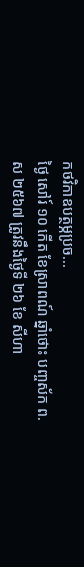កថវិកាឧបត្ថម្ភប្រច...
ថ្ងៃ សៅរ៍ ១០ កើត ខែស្រាពណ៍ ឆ្នាំថោះ បញ្ចស័ក ព.ស ២៥៦៧ ត្រូវនឹងថ្ងៃទី ២៦ ខែ សីហា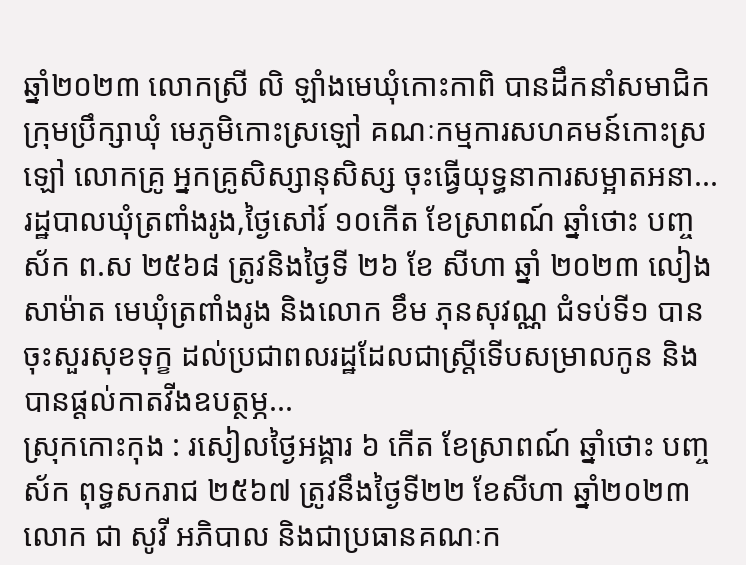ឆ្នាំ២០២៣ លោកស្រី លិ ឡាំងមេឃុំកោះកាពិ បានដឹកនាំសមាជិកក្រុមប្រឹក្សាឃុំ មេភូមិកោះស្រឡៅ គណៈកម្មការសហគមន៍កោះស្រឡៅ លោកគ្រូ អ្នកគ្រូសិស្សានុសិស្ស ចុះធ្វើយុទ្ធនាការសម្អាតអនា...
រដ្ឋបាលឃុំត្រពាំងរូង,ថ្ងៃសៅរ៍ ១០កើត ខែស្រាពណ៍ ឆ្នាំថោះ បញ្ចស័ក ព.ស ២៥៦៨ ត្រូវនិងថ្ងៃទី ២៦ ខែ សីហា ឆ្នាំ ២០២៣ លៀង សាម៉ាត មេឃុំត្រពាំងរូង និងលោក ខឹម ភុនសុវណ្ណ ជំទប់ទី១ បានចុះសួរសុខទុក្ខ ដល់ប្រជាពលរដ្ឋដែលជាស្រ្តីទើបសម្រាលកូន និងបានផ្ដល់កាតវីងឧបត្ថម្ភ...
ស្រុកកោះកុង : រសៀលថ្ងៃអង្គារ ៦ កើត ខែស្រាពណ៍ ឆ្នាំថោះ បញ្ចស័ក ពុទ្ធសករាជ ២៥៦៧ ត្រូវនឹងថ្ងៃទី២២ ខែសីហា ឆ្នាំ២០២៣ លោក ជា សូវី អភិបាល និងជាប្រធានគណៈក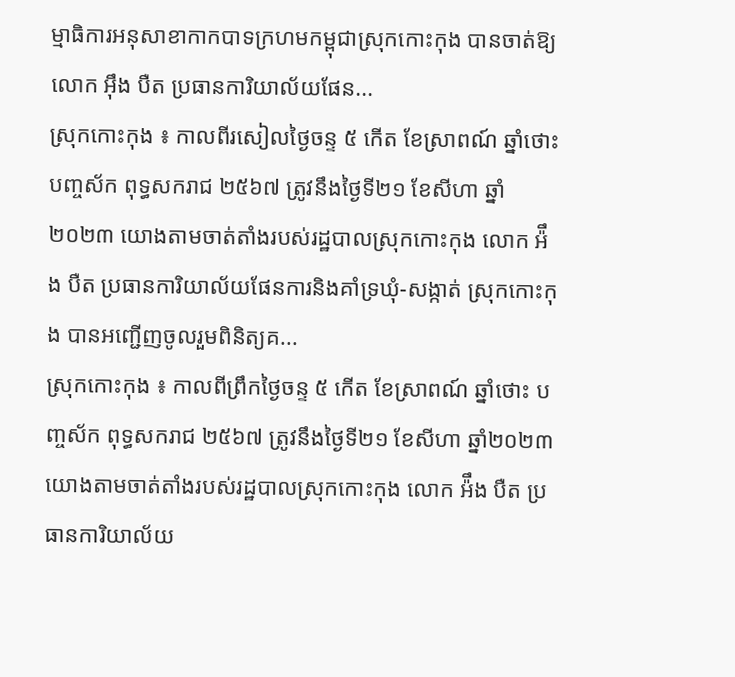ម្មាធិការអនុសាខាកាកបាទក្រហមកម្ពុជាស្រុកកោះកុង បានចាត់ឱ្យលោក អ៊ឹង បឺត ប្រធានការិយាល័យផែន...
ស្រុកកោះកុង ៖ កាលពីរសៀលថ្ងៃចន្ទ ៥ កើត ខែស្រាពណ៍ ឆ្នាំថោះ បញ្ចស័ក ពុទ្ធសករាជ ២៥៦៧ ត្រូវនឹងថ្ងៃទី២១ ខែសីហា ឆ្នាំ២០២៣ យោងតាមចាត់តាំងរបស់រដ្ឋបាលស្រុកកោះកុង លោក អ៉ឹង បឺត ប្រធានការិយាល័យផែនការនិងគាំទ្រឃុំ-សង្កាត់ ស្រុកកោះកុង បានអញ្ជើញចូលរួមពិនិត្យគ...
ស្រុកកោះកុង ៖ កាលពីព្រឹកថ្ងៃចន្ទ ៥ កើត ខែស្រាពណ៍ ឆ្នាំថោះ បញ្ចស័ក ពុទ្ធសករាជ ២៥៦៧ ត្រូវនឹងថ្ងៃទី២១ ខែសីហា ឆ្នាំ២០២៣ យោងតាមចាត់តាំងរបស់រដ្ឋបាលស្រុកកោះកុង លោក អ៉ឹង បឺត ប្រធានការិយាល័យ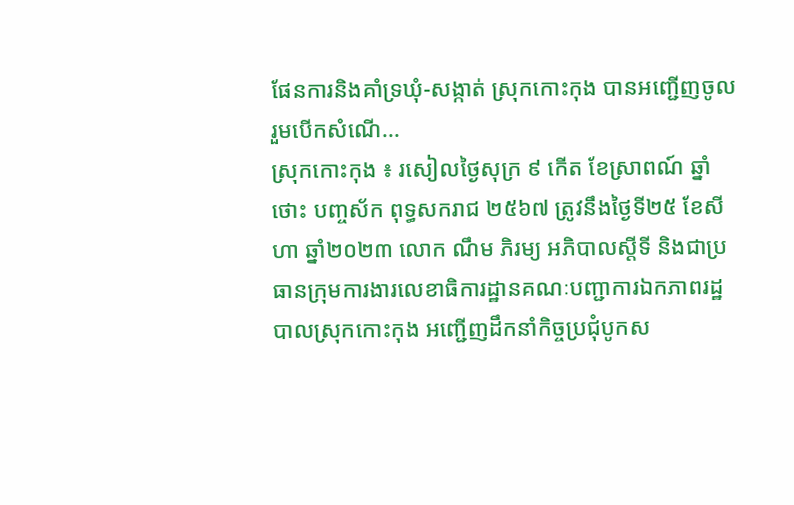ផែនការនិងគាំទ្រឃុំ-សង្កាត់ ស្រុកកោះកុង បានអញ្ជើញចូលរួមបើកសំណើ...
ស្រុកកោះកុង ៖ រសៀលថ្ងៃសុក្រ ៩ កើត ខែស្រាពណ៍ ឆ្នាំថោះ បញ្ចស័ក ពុទ្ធសករាជ ២៥៦៧ ត្រូវនឹងថ្ងៃទី២៥ ខែសីហា ឆ្នាំ២០២៣ លោក ណឹម ភិរម្យ អភិបាលស្តីទី និងជាប្រធានក្រុមការងារលេខាធិការដ្ឋានគណៈបញ្ជាការឯកភាពរដ្ឋបាលស្រុកកោះកុង អញ្ជើញដឹកនាំកិច្ចប្រជុំបូកស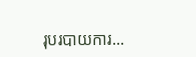រុបរបាយការ...